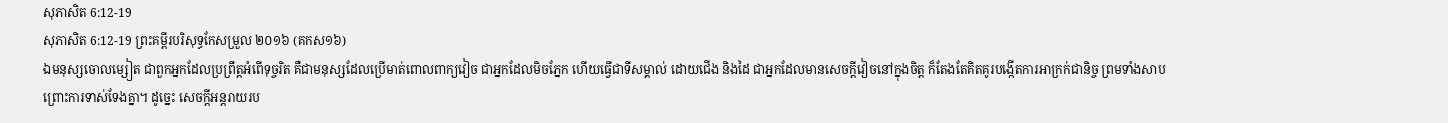សុភាសិត 6:12-19
សុភាសិត 6:12-19 ព្រះគម្ពីរបរិសុទ្ធកែសម្រួល ២០១៦ (គកស១៦)
ឯមនុស្សចោលម្សៀត ជាពួកអ្នកដែលប្រព្រឹត្តអំពើទុច្ចរិត គឺជាមនុស្សដែលប្រើមាត់ពោលពាក្យវៀច ជាអ្នកដែលមិចភ្នែក ហើយធ្វើជាទីសម្គាល់ ដោយជើង និងដៃ ជាអ្នកដែលមានសេចក្ដីវៀចនៅក្នុងចិត្ត ក៏តែងតែគិតគូរបង្កើតការអាក្រក់ជានិច្ច ព្រមទាំងសាបព្រោះការទាស់ទែងគ្នា។ ដូច្នេះ សេចក្ដីអន្តរាយរប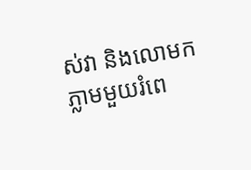ស់វា និងលោមកភ្លាមមួយរំពេ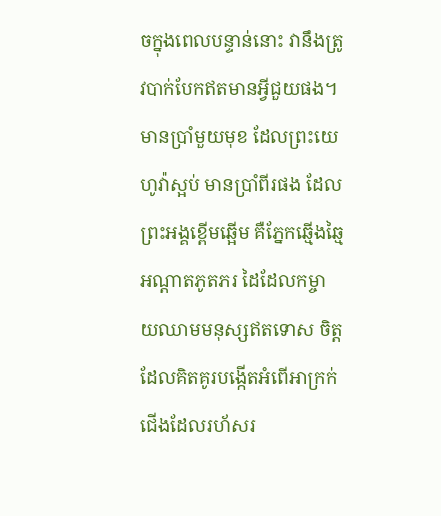ចក្នុងពេលបន្ទាន់នោះ វានឹងត្រូវបាក់បែកឥតមានអ្វីជួយផង។ មានប្រាំមួយមុខ ដែលព្រះយេហូវ៉ាស្អប់ មានប្រាំពីរផង ដែលព្រះអង្គខ្ពើមឆ្អើម គឺភ្នែកឆ្មើងឆ្មៃ អណ្ដាតភូតភរ ដៃដែលកម្ចាយឈាមមនុស្សឥតទោស ចិត្តដែលគិតគូរបង្កើតអំពើអាក្រក់ ជើងដែលរហ័សរ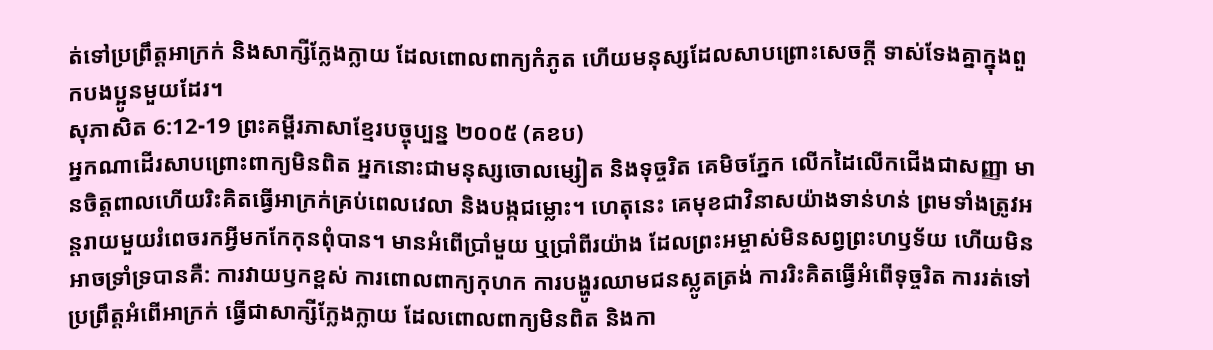ត់ទៅប្រព្រឹត្តអាក្រក់ និងសាក្សីក្លែងក្លាយ ដែលពោលពាក្យកំភូត ហើយមនុស្សដែលសាបព្រោះសេចក្ដី ទាស់ទែងគ្នាក្នុងពួកបងប្អូនមួយដែរ។
សុភាសិត 6:12-19 ព្រះគម្ពីរភាសាខ្មែរបច្ចុប្បន្ន ២០០៥ (គខប)
អ្នកណាដើរសាបព្រោះពាក្យមិនពិត អ្នកនោះជាមនុស្សចោលម្សៀត និងទុច្ចរិត គេមិចភ្នែក លើកដៃលើកជើងជាសញ្ញា មានចិត្តពាលហើយរិះគិតធ្វើអាក្រក់គ្រប់ពេលវេលា និងបង្កជម្លោះ។ ហេតុនេះ គេមុខជាវិនាសយ៉ាងទាន់ហន់ ព្រមទាំងត្រូវអន្តរាយមួយរំពេចរកអ្វីមកកែកុនពុំបាន។ មានអំពើប្រាំមួយ ឬប្រាំពីរយ៉ាង ដែលព្រះអម្ចាស់មិនសព្វព្រះហឫទ័យ ហើយមិនអាចទ្រាំទ្របានគឺ: ការវាយឫកខ្ពស់ ការពោលពាក្យកុហក ការបង្ហូរឈាមជនស្លូតត្រង់ ការរិះគិតធ្វើអំពើទុច្ចរិត ការរត់ទៅប្រព្រឹត្តអំពើអាក្រក់ ធ្វើជាសាក្សីក្លែងក្លាយ ដែលពោលពាក្យមិនពិត និងកា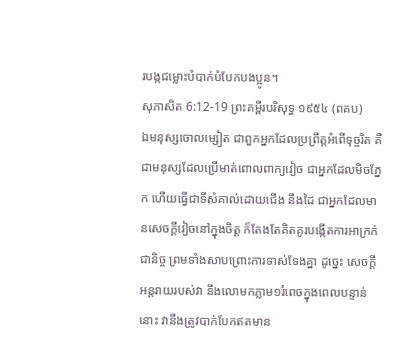របង្កជម្លោះបំបាក់បំបែកបងប្អូន។
សុភាសិត 6:12-19 ព្រះគម្ពីរបរិសុទ្ធ ១៩៥៤ (ពគប)
ឯមនុស្សចោលម្សៀត ជាពួកអ្នកដែលប្រព្រឹត្តអំពើទុច្ចរិត គឺជាមនុស្សដែលប្រើមាត់ពោលពាក្យវៀច ជាអ្នកដែលមិចភ្នែក ហើយធ្វើជាទីសំគាល់ដោយជើង នឹងដៃ ជាអ្នកដែលមានសេចក្ដីវៀចនៅក្នុងចិត្ត ក៏តែងតែគិតគូរបង្កើតការអាក្រក់ជានិច្ច ព្រមទាំងសាបព្រោះការទាស់ទែងគ្នា ដូច្នេះ សេចក្ដីអន្តរាយរបស់វា នឹងលោមកភ្លាម១រំពេចក្នុងពេលបន្ទាន់នោះ វានឹងត្រូវបាក់បែកឥតមាន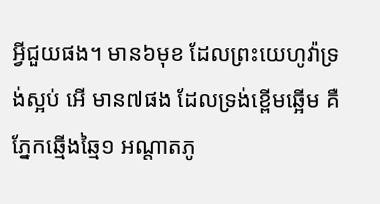អ្វីជួយផង។ មាន៦មុខ ដែលព្រះយេហូវ៉ាទ្រង់ស្អប់ អើ មាន៧ផង ដែលទ្រង់ខ្ពើមឆ្អើម គឺភ្នែកឆ្មើងឆ្មៃ១ អណ្តាតភូ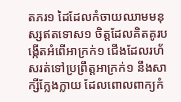តភរ១ ដៃដែលកំចាយឈាមមនុស្សឥតទោស១ ចិត្តដែលគិតគូរបង្កើតអំពើអាក្រក់១ ជើងដែលរហ័សរត់ទៅប្រព្រឹត្តអាក្រក់១ នឹងសាក្សីក្លែងក្លាយ ដែលពោលពាក្យកំ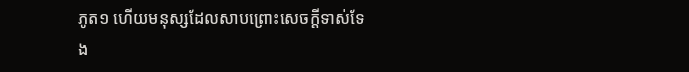ភូត១ ហើយមនុស្សដែលសាបព្រោះសេចក្ដីទាស់ទែង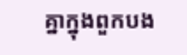គ្នាក្នុងពួកបង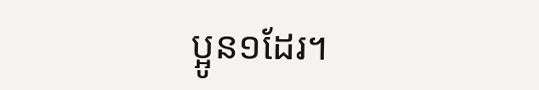ប្អូន១ដែរ។